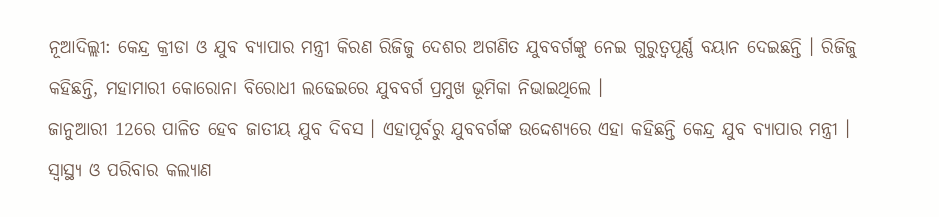ନୂଆଦିଲ୍ଲୀ: କେନ୍ଦ୍ର କ୍ରୀଡା ଓ ଯୁବ ବ୍ୟାପାର ମନ୍ତ୍ରୀ କିରଣ ରିଜିଜୁ ଦେଶର ଅଗଣିତ ଯୁବବର୍ଗଙ୍କୁ ନେଇ ଗୁରୁତ୍ବପୂର୍ଣ୍ଣ ବୟାନ ଦେଇଛନ୍ତି । ରିଜିଜୁ କହିଛନ୍ତି, ମହାମାରୀ କୋରୋନା ବିରୋଧୀ ଲଢେଇରେ ଯୁବବର୍ଗ ପ୍ରମୁଖ ଭୂମିକା ନିଭାଇଥିଲେ ।
ଜାନୁଆରୀ 12ରେ ପାଳିତ ହେବ ଜାତୀୟ ଯୁବ ଦିବସ । ଏହାପୂର୍ବରୁ ଯୁବବର୍ଗଙ୍କ ଉଦ୍ଦେଶ୍ୟରେ ଏହା କହିଛନ୍ତି କେନ୍ଦ୍ର ଯୁବ ବ୍ୟାପାର ମନ୍ତ୍ରୀ ।
ସ୍ବାସ୍ଥ୍ୟ ଓ ପରିବାର କଲ୍ୟାଣ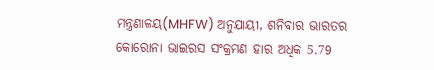ମନ୍ତ୍ରଣାଳୟ(MHFW) ଅନୁଯାୟୀ, ଶନିବାର ଭାରତର କୋରୋନା ଭାଇରସ ସଂକ୍ରମଣ ହାର ଅଧିକ 5.79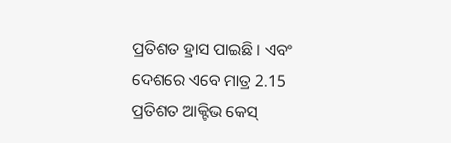ପ୍ରତିଶତ ହ୍ରାସ ପାଇଛି । ଏବଂ ଦେଶରେ ଏବେ ମାତ୍ର 2.15 ପ୍ରତିଶତ ଆକ୍ଟିଭ କେସ୍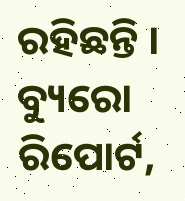ରହିଛନ୍ତି ।
ବ୍ୟୁରୋ ରିପୋର୍ଟ,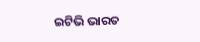ଇଟିଭି ଭାରତ